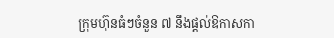ក្រុមហ៊ុនធំៗចំនួន ៧ នឹងផ្តល់ឱកាសកា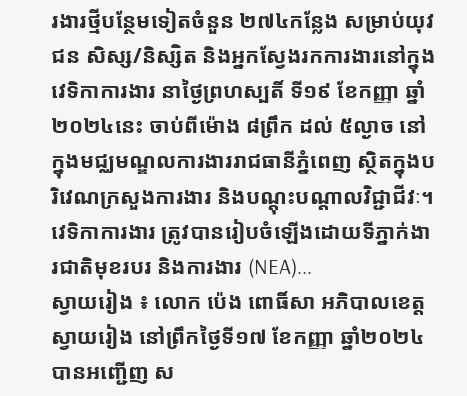រងារថ្មីបន្ថែមទៀតចំនួន ២៧៤កន្លែង សម្រាប់យុវជន សិស្ស/និស្សិត និងអ្នកស្វែងរកការងារនៅក្នុងវេទិកាការងារ នាថ្ងៃព្រហស្បតិ៍ ទី១៩ ខែកញ្ញា ឆ្នាំ២០២៤នេះ ចាប់ពីម៉ោង ៨ព្រឹក ដល់ ៥ល្ងាច នៅក្នុងមជ្ឈមណ្ឌលការងាររាជធានីភ្នំពេញ ស្ថិតក្នុងបរិវេណក្រសួងការងារ និងបណ្តុះបណ្តាលវិជ្ជាជីវៈ។ វេទិកាការងារ ត្រូវបានរៀបចំឡើងដោយទីភ្នាក់ងារជាតិមុខរបរ និងការងារ (NEA)...
ស្វាយរៀង ៖ លោក ប៉េង ពោធិ៍សា អភិបាលខេត្តស្វាយរៀង នៅព្រឹកថ្ងៃទី១៧ ខែកញ្ញា ឆ្នាំ២០២៤បានអញ្ជេីញ ស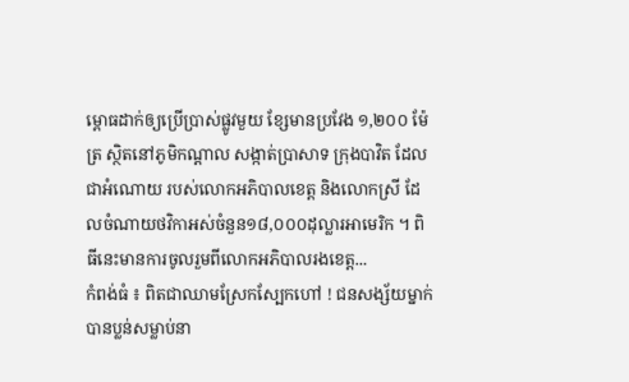ម្ពោធដាក់ឲ្យប្រេីប្រាស់ផ្លូវមួយ ខ្សែមានប្រវែង ១,២០០ ម៉ែត្រ ស្ថិតនៅភូមិកណ្តាល សង្កាត់ប្រាសាទ ក្រុងបាវិត ដែលជាអំណោយ របស់លោកអភិបាលខេត្ត និងលោកស្រី ដែលចំណាយថវិកាអស់ចំនួន១៨,០០០ដុល្លារអាមេរិក ។ ពិធីនេះមានការចូលរួមពីលោកអភិបាលរងខេត្ត...
កំពង់ធំ ៖ ពិតជាឈាមស្រែកស្បែកហៅ ! ជនសង្ស័យម្នាក់ បានប្លន់សម្លាប់នា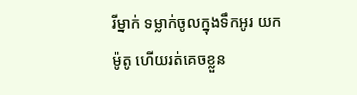រីម្នាក់ ទម្លាក់ចូលក្នុងទឹកអូរ យកម៉ូតូ ហើយរត់គេចខ្លួន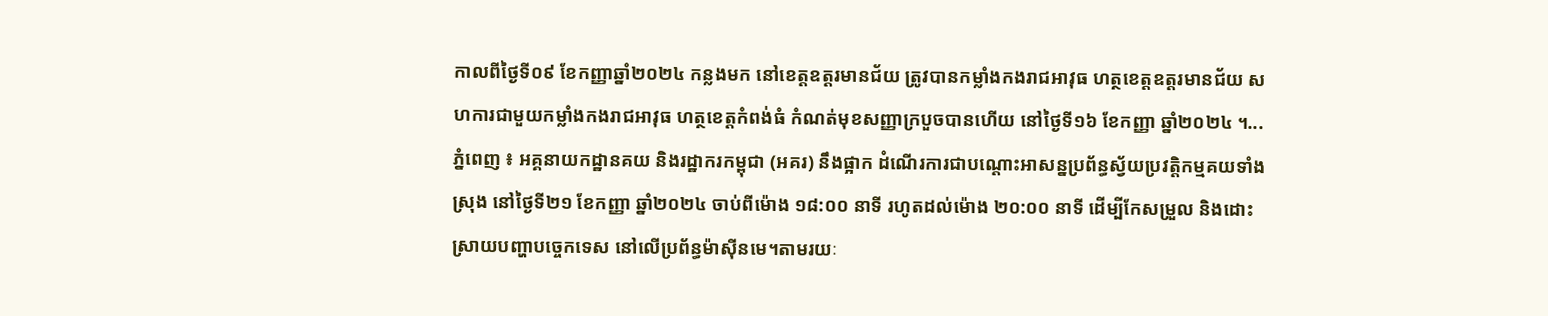កាលពីថ្ងៃទី០៩ ខែកញ្ញាឆ្នាំ២០២៤ កន្លងមក នៅខេត្តឧត្តរមានជ័យ ត្រូវបានកម្លាំងកងរាជអាវុធ ហត្ថខេត្តឧត្តរមានជ័យ សហការជាមួយកម្លាំងកងរាជអាវុធ ហត្ថខេត្តកំពង់ធំ កំណត់មុខសញ្ញាក្របួចបានហើយ នៅថ្ងៃទី១៦ ខែកញ្ញា ឆ្នាំ២០២៤ ។...
ភ្នំពេញ ៖ អគ្គនាយកដ្ឋានគយ និងរដ្ឋាករកម្ពុជា (អគរ) នឹងផ្អាក ដំណើរការជាបណ្តោះអាសន្នប្រព័ន្ធស្វ័យប្រវត្តិកម្មគយទាំងស្រុង នៅថ្ងៃទី២១ ខែកញ្ញា ឆ្នាំ២០២៤ ចាប់ពីម៉ោង ១៨:០០ នាទី រហូតដល់ម៉ោង ២០:០០ នាទី ដើម្បីកែសម្រួល និងដោះស្រាយបញ្ហាបច្ចេកទេស នៅលើប្រព័ន្ធម៉ាស៊ីនមេ។តាមរយៈ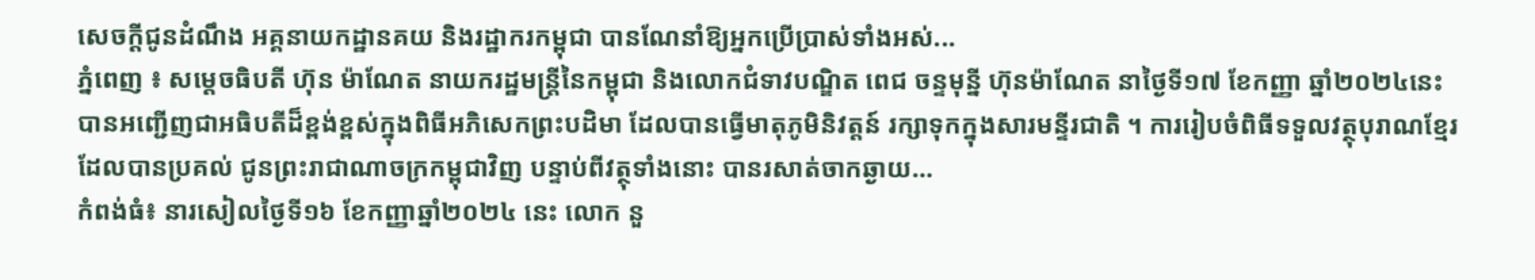សេចក្ដីជូនដំណឹង អគ្គនាយកដ្ឋានគយ និងរដ្ឋាករកម្ពុជា បានណែនាំឱ្យអ្នកប្រើប្រាស់ទាំងអស់...
ភ្នំពេញ ៖ សម្តេចធិបតី ហ៊ុន ម៉ាណែត នាយករដ្ឋមន្រ្តីនៃកម្ពុជា និងលោកជំទាវបណ្ឌិត ពេជ ចន្ទមុន្នី ហ៊ុនម៉ាណែត នាថ្ងៃទី១៧ ខែកញ្ញា ឆ្នាំ២០២៤នេះ បានអញ្ជើញជាអធិបតីដ៏ខ្ពង់ខ្ពស់ក្នុងពិធីអភិសេកព្រះបដិមា ដែលបានធ្វើមាតុភូមិនិវត្តន៍ រក្សាទុកក្នុងសារមន្ទីរជាតិ ។ ការរៀបចំពិធីទទួលវត្ថុបុរាណខ្មែរ ដែលបានប្រគល់ ជូនព្រះរាជាណាចក្រកម្ពុជាវិញ បន្ទាប់ពីវត្ថុទាំងនោះ បានរសាត់ចាកឆ្ងាយ...
កំពង់ធំ៖ នារសៀលថ្ងៃទី១៦ ខែកញ្ញាឆ្នាំ២០២៤ នេះ លោក នួ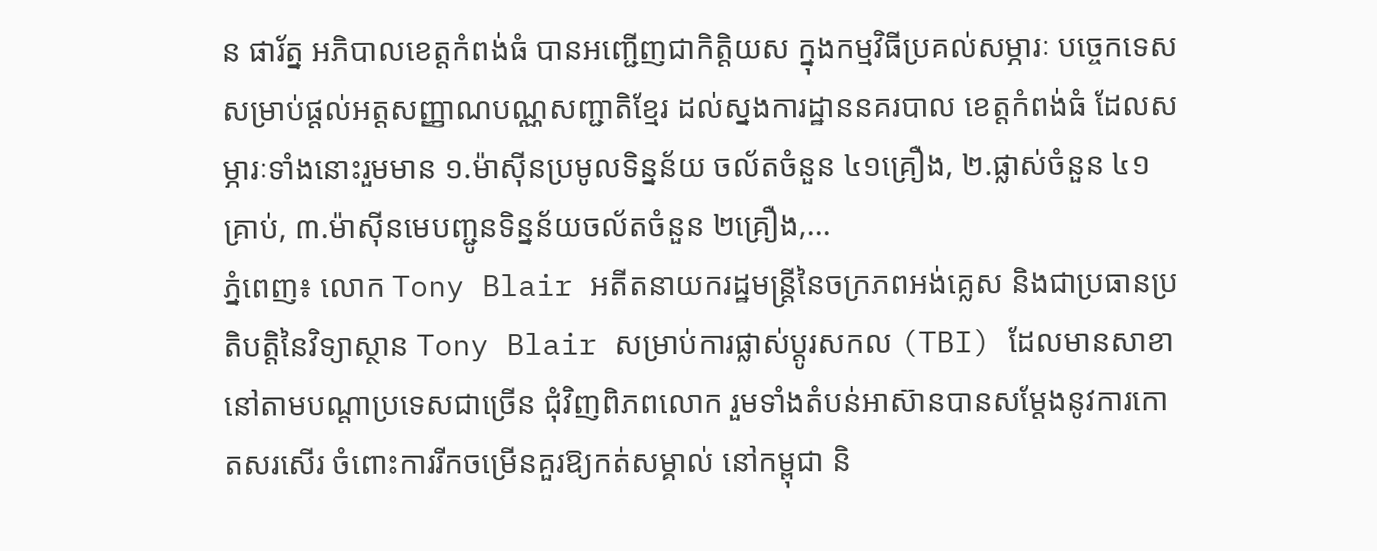ន ផារ័ត្ន អភិបាលខេត្តកំពង់ធំ បានអញ្ជើញជាកិត្តិយស ក្នុងកម្មវិធីប្រគល់សម្ភារៈ បច្ចេកទេស សម្រាប់ផ្តល់អត្តសញ្ញាណបណ្ណសញ្ជាតិខ្មែរ ដល់ស្នងការដ្ឋាននគរបាល ខេត្តកំពង់ធំ ដែលសម្ភារៈទាំងនោះរួមមាន ១.ម៉ាស៊ីនប្រមូលទិន្នន័យ ចល័តចំនួន ៤១គ្រឿង, ២.ផ្លាស់ចំនួន ៤១គ្រាប់, ៣.ម៉ាស៊ីនមេបញ្ជូនទិន្នន័យចល័តចំនួន ២គ្រឿង,...
ភ្នំពេញ៖ លោក Tony Blair អតីតនាយករដ្ឋមន្ត្រីនៃចក្រភពអង់គ្លេស និងជាប្រធានប្រតិបត្តិនៃវិទ្យាស្ថាន Tony Blair សម្រាប់ការផ្លាស់ប្តូរសកល (TBI) ដែលមានសាខានៅតាមបណ្ដាប្រទេសជាច្រើន ជុំវិញពិភពលោក រួមទាំងតំបន់អាស៊ានបានសម្តែងនូវការកោតសរសើរ ចំពោះការរីកចម្រើនគួរឱ្យកត់សម្គាល់ នៅកម្ពុជា និ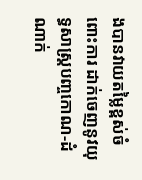ងបានវាយតម្លៃខ្ពស់ចំពោះការ ដាក់ចេញនូវយុទ្ធសាស្ត្របញ្ចកោណ-ដំណាក់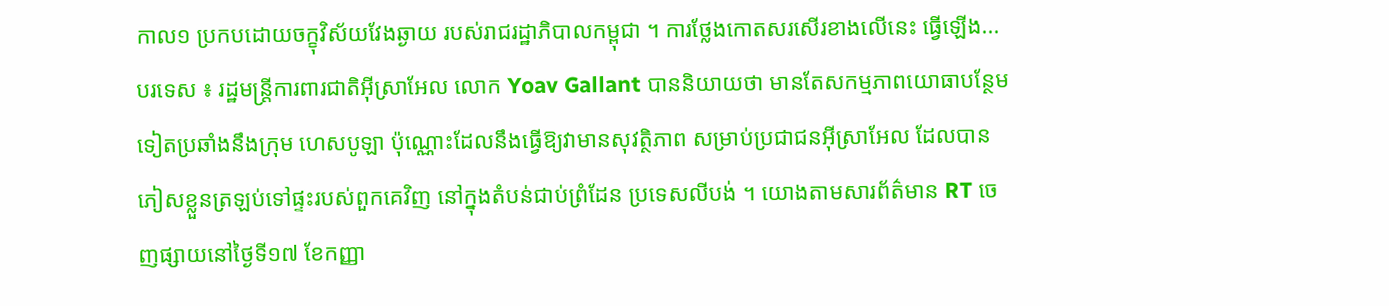កាល១ ប្រកបដោយចក្ខុវិស័យវែងឆ្ងាយ របស់រាជរដ្ឋាភិបាលកម្ពុជា ។ ការថ្លែងកោតសរសើរខាងលើនេះ ធ្វើឡើង...
បរទេស ៖ រដ្ឋមន្ត្រីការពារជាតិអ៊ីស្រាអែល លោក Yoav Gallant បាននិយាយថា មានតែសកម្មភាពយោធាបន្ថែមទៀតប្រឆាំងនឹងក្រុម ហេសបូឡា ប៉ុណ្ណោះដែលនឹងធ្វើឱ្យវាមានសុវត្ថិភាព សម្រាប់ប្រជាជនអ៊ីស្រាអែល ដែលបានភៀសខ្លួនត្រឡប់ទៅផ្ទះរបស់ពួកគេវិញ នៅក្នុងតំបន់ជាប់ព្រំដែន ប្រទេសលីបង់ ។ យោងតាមសារព័ត៌មាន RT ចេញផ្សាយនៅថ្ងៃទី១៧ ខែកញ្ញា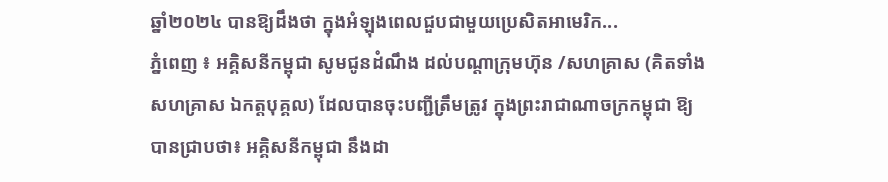ឆ្នាំ២០២៤ បានឱ្យដឹងថា ក្នុងអំឡុងពេលជួបជាមួយប្រេសិតអាមេរិក...
ភ្នំពេញ ៖ អគ្គិសនីកម្ពុជា សូមជូនដំណឹង ដល់បណ្តាក្រុមហ៊ុន /សហគ្រាស (គិតទាំងសហគ្រាស ឯកត្តបុគ្គល) ដែលបានចុះបញ្ជីត្រឹមត្រូវ ក្នុងព្រះរាជាណាចក្រកម្ពុជា ឱ្យបានជ្រាបថា៖ អគ្គិសនីកម្ពុជា នឹងដា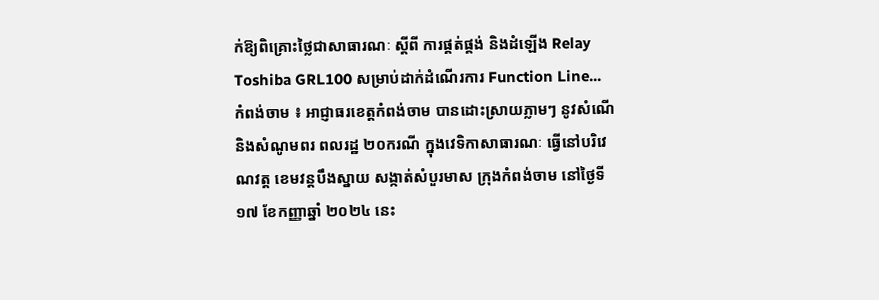ក់ឱ្យពិគ្រោះថ្លៃជាសាធារណៈ ស្តីពី ការផ្គត់ផ្គង់ និងដំឡើង Relay Toshiba GRL100 សម្រាប់ដាក់ដំណើរការ Function Line...
កំពង់ចាម ៖ អាជ្ញាធរខេត្តកំពង់ចាម បានដោះស្រាយភ្លាមៗ នូវសំណើ និងសំណូមពរ ពលរដ្ឋ ២០ករណី ក្នុងវេទិកាសាធារណៈ ធ្វើនៅបរិវេណវត្ត ខេមវន្តបឹងស្នាយ សង្កាត់សំបួរមាស ក្រុងកំពង់ចាម នៅថ្ងៃទី ១៧ ខែកញ្ញាឆ្នាំ ២០២៤ នេះ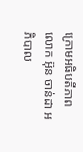ក្រោមអធិបតីភាព លោក អ៊ុន ចាន់ដា អភិបាល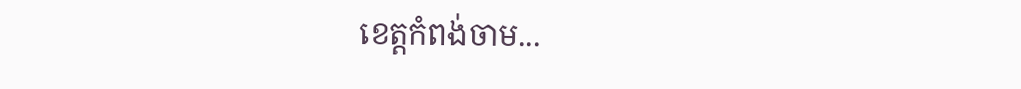ខេត្តកំពង់ចាម...